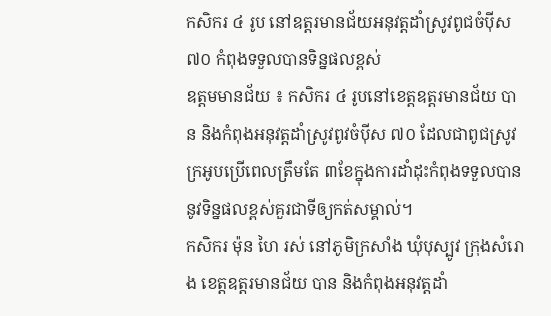កសិករ ៤ រូប នៅឧត្តរមានជ័យអនុវត្តដាំស្រូវពូជចំប៉ីស ៧០ កំពុងទទួលបានទិន្នផលខ្ពស់
ឧត្តមមានជ័យ ៖ កសិករ ៤ រូបនៅខេត្តឧត្តរមានជ័យ បាន និងកំពុងអនុវត្តដាំស្រូវពូវចំប៉ីស ៧០ ដែលជាពូជស្រូវក្រអូបប្រើពេលត្រឹមតែ ៣ខែក្នុងការដាំដុះកំពុងទទួលបាននូវទិន្នផលខ្ពស់គួរជាទីឲ្យកត់សម្គាល់។
កសិករ ម៉ុន ហៃ រស់ នៅភូមិក្រសាំង ឃុំបុស្បូវ ក្រុងសំរោង ខេត្តឧត្តរមានជ័យ បាន និងកំពុងអនុវត្តដាំ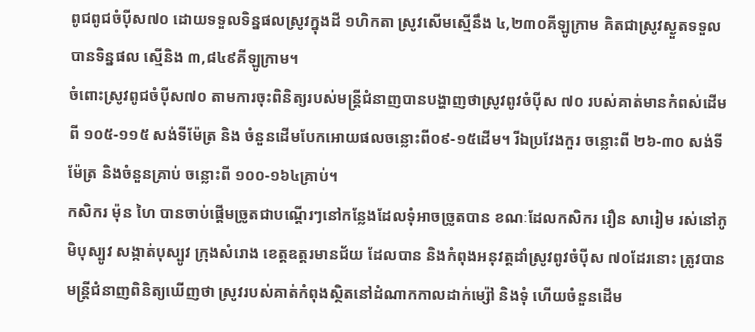ពូជពូជចំប៉ីស៧០ ដោយទទួលទិន្នផលស្រូវក្នុងដី ១ហិកតា ស្រូវសើមស្មើនឹង ៤,២៣០គីឡូក្រាម គិតជាស្រូវស្ងួតទទួលបានទិន្នផល ស្មើនិង ៣,៨៤៩គីឡូក្រាម។
ចំពោះស្រូវពូជចំប៉ីស៧០ តាមការចុះពិនិត្យរបស់មន្ត្រីជំនាញបានបង្ហាញថាស្រូវពូវចំប៉ីស ៧០ របស់គាត់មានកំពស់ដើម ពី ១០៥-១១៥ សង់ទីម៉ែត្រ និង ចំនួនដើមបែកអោយផលចន្លោះពី០៩-១៥ដើម។ រីឯប្រវែងកួរ ចន្លោះពី ២៦-៣០ សង់ទីម៉ែត្រ និងចំនួនគ្រាប់ ចន្លោះពី ១០០-១៦៤គ្រាប់។
កសិករ ម៉ុន ហៃ បានចាប់ផ្តើមច្រូតជាបណ្តើរៗនៅកន្លែងដែលទុំអាចច្រូតបាន ខណៈដែលកសិករ រឿន សារៀម រស់នៅភូមិបុស្បូវ សង្កាត់បុស្បូវ ក្រុងសំរោង ខេត្តឧត្តរមានជ័យ ដែលបាន និងកំពុងអនុវត្តដាំស្រូវពូវចំប៉ីស ៧០ដែរនោះ ត្រូវបានមន្រ្តីជំនាញពិនិត្យឃើញថា ស្រូវរបស់គាត់កំពុងស្ថិតនៅដំណាកកាលដាក់ម្ស៉ៅ និងទុំ ហើយចំនួនដើម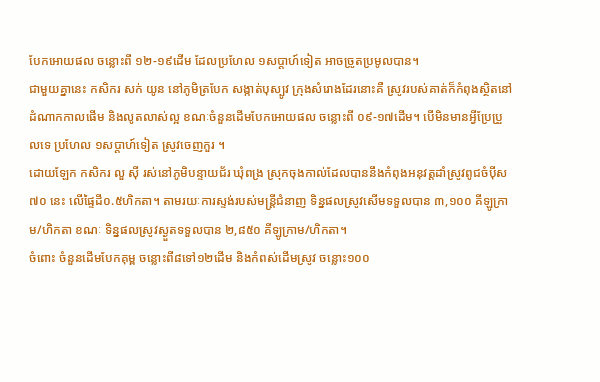បែកអោយផល ចន្លោះពី ១២-១៩ដើម ដែលប្រហែល ១សប្តាហ៍ទៀត អាចច្រូតប្រមូលបាន។
ជាមួយគ្នានេះ កសិករ សក់ យូន នៅភូមិត្របែក សង្កាត់បុស្បូវ ក្រុងសំរោងដែរនោះគឺ ស្រូវរបស់គាត់ក៏កំពុងស្ថិតនៅដំណាកកាលផើម និងលូតលាស់ល្អ ខណៈចំនួនដើមបែកអោយផល ចន្លោះពី ០៩-១៧ដើម។ បើមិនមានអ្វីប្រែប្រួលទេ ប្រហែល ១សប្តាហ៍ទៀត ស្រូវចេញកួរ ។
ដោយឡែក កសិករ លួ ស៊ី រស់នៅភូមិបន្ទាយជ័រ ឃុំពង្រ ស្រុកចុងកាល់ដែលបាននឹងកំពុងអនុវត្តដាំស្រូវពូជចំប៉ីស ៧០ នេះ លើផ្ទៃដី០.៥ហិកតា។ តាមរយៈការស្ទង់របស់មន្ត្រីជំនាញ ទិន្នផលស្រូវសើមទទួលបាន ៣,១០០ គីឡូក្រាម/ហិកតា ខណៈ ទិន្នផលស្រូវស្ងួតទទួលបាន ២,៨៥០ គីឡូក្រាម/ហិកតា។
ចំពោះ ចំនួនដើមបែកគុម្ព ចន្លោះពី៨ទៅ១២ដើម និងកំពស់ដើមស្រូវ ចន្លោះ១០០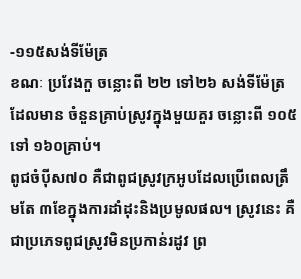-១១៥សង់ទីម៉ែត្រ
ខណៈ ប្រវែងកួ ចន្លោះពី ២២ ទៅ២៦ សង់ទីម៉ែត្រ ដែលមាន ចំនួនគ្រាប់ស្រូវក្នុងមួយគួរ ចន្លោះពី ១០៥ទៅ ១៦០គ្រាប់។
ពូជចំប៉ីស៧០ គឺជាពូជស្រូវក្រអូបដែលប្រើពេលត្រឹមតែ ៣ខែក្នុងការដាំដុះនិងប្រមូលផល។ ស្រូវនេះ គឺជាប្រភេទពូជស្រូវមិនប្រកាន់រដូវ ព្រ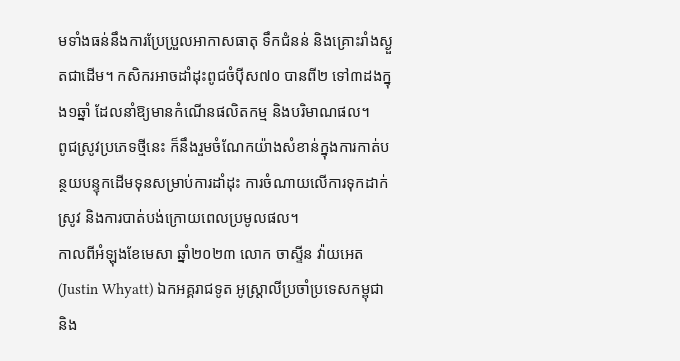មទាំងធន់នឹងការប្រែប្រួលអាកាសធាតុ ទឹកជំនន់ និងគ្រោះរាំងស្ងួតជាដើម។ កសិករអាចដាំដុះពូជចំប៉ីស៧០ បានពី២ ទៅ៣ដងក្នុង១ឆ្នាំ ដែលនាំឱ្យមានកំណើនផលិតកម្ម និងបរិមាណផល។
ពូជស្រូវប្រភេទថ្មីនេះ ក៏នឹងរួមចំណែកយ៉ាងសំខាន់ក្នុងការកាត់បន្ថយបន្ទុកដើមទុនសម្រាប់ការដាំដុះ ការចំណាយលើការទុកដាក់ស្រូវ និងការបាត់បង់ក្រោយពេលប្រមូលផល។
កាលពីអំឡុងខែមេសា ឆ្នាំ២០២៣ លោក ចាស្ទីន វ៉ាយអេត (Justin Whyatt) ឯកអគ្គរាជទូត អូស្ត្រាលីប្រចាំប្រទេសកម្ពុជា និង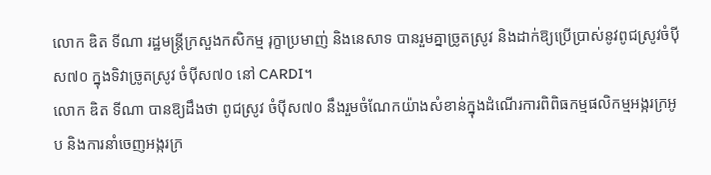លោក ឌិត ទីណា រដ្ឋមន្ត្រីក្រសួងកសិកម្ម រុក្ខាប្រមាញ់ និងនេសាទ បានរួមគ្នាច្រូតស្រូវ និងដាក់ឱ្យប្រើប្រាស់នូវពូជស្រូវចំប៉ីស៧០ ក្នុងទិវាច្រូតស្រូវ ចំប៉ីស៧០ នៅ CARDI។
លោក ឌិត ទីណា បានឱ្យដឹងថា ពូជស្រូវ ចំប៉ីស៧០ នឹងរួមចំណែកយ៉ាងសំខាន់ក្នុងដំណើរការពិពិធកម្មផលិកម្មអង្ករក្រអូប និងការនាំចេញអង្ករក្រ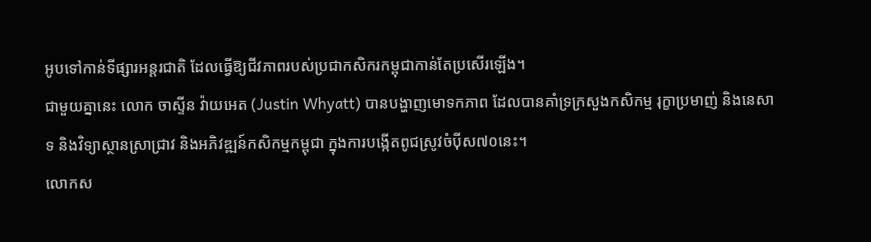អូបទៅកាន់ទីផ្សារអន្តរជាតិ ដែលធ្វើឱ្យជីវភាពរបស់ប្រជាកសិករកម្ពុជាកាន់តែប្រសើរឡើង។
ជាមួយគ្នានេះ លោក ចាស្ទីន វ៉ាយអេត (Justin Whyatt) បានបង្ហាញមោទកភាព ដែលបានគាំទ្រក្រសួងកសិកម្ម រុក្ខាប្រមាញ់ និងនេសាទ និងវិទ្យាស្ថានស្រាជ្រាវ និងអភិវឌ្ឍន៍កសិកម្មកម្ពុជា ក្នុងការបង្កើតពូជស្រូវចំប៉ីស៧០នេះ។
លោកស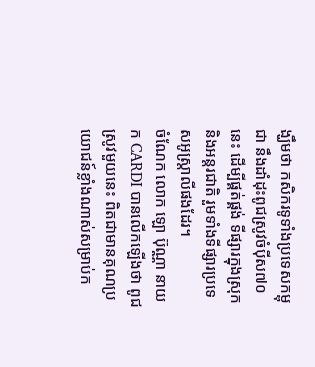ង្ឃឹមថា កសិករទូទាំងប្រទេសកម្ពុជា នឹងដាំដុះពូជស្រូវចំប៉ីស៧០នេះ ដើម្បីផ្គត់ផ្គង់ ទីផ្សារក្នុងស្រុក និងអន្តរជាតិ រួមទាំងទីផ្សារប្រទេសអូស្ត្រាលីផងដែរ។
ចំណែក លោក ឡោ ប៊ុណ្ណា នាយក CARDI បានលើកឡើងថា ពូជស្រូវមួយនេះ ពិតជាមានគុណប្រយោជន៍ខ្លាំងណាស់សម្រាប់ក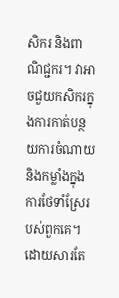សិករ និងពាណិជ្ជករ។ វាអាចជួយកសិករក្នុងការកាត់បន្ថយការចំណាយ និងកម្លាំងក្នុងការថែទាំស្រែរបស់ពួកគេ។ ដោយសារតែ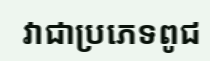វាជាប្រភេទពូជ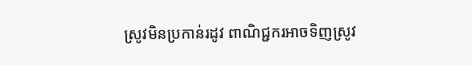ស្រូវមិនប្រកាន់រដូវ ពាណិជ្ជករអាចទិញស្រូវ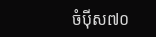ចំប៉ីស៧០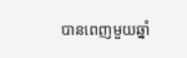បានពេញមួយឆ្នាំ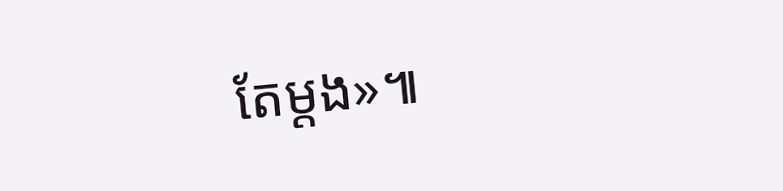តែម្តង»៕